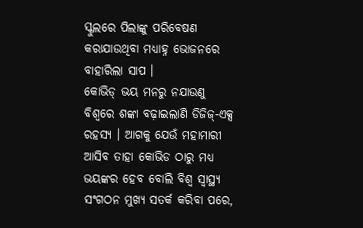ସ୍କୁଲରେ ପିଲାଙ୍କୁ ପରିବେଷଣ କରାଯାଉଥିବା ମଧ୍ୟାହ୍ନ ଭୋଜନରେ ବାହାରିଲା ସାପ ।
କୋଭିଡ୍ ଭୟ ମନରୁ ନଯାଉଣୁ ବିଶ୍ୱରେ ଶଙ୍କା ବଢ଼ାଇଲାଣି ଡିଜିଜ୍-ଏକ୍ସ ରହସ୍ୟ । ଆଗକୁ ଯେଉଁ ମହାମାରୀ ଆସିବ ତାହା କୋଭିଡ ଠାରୁ ମଧ୍ୟ ଭୟଙ୍କର ହେବ ବୋଲି ବିଶ୍ୱ ସ୍ୱାସ୍ଥ୍ୟ ସଂଗଠନ ମୁଖ୍ୟ ସତର୍କ କରିବା ପରେ,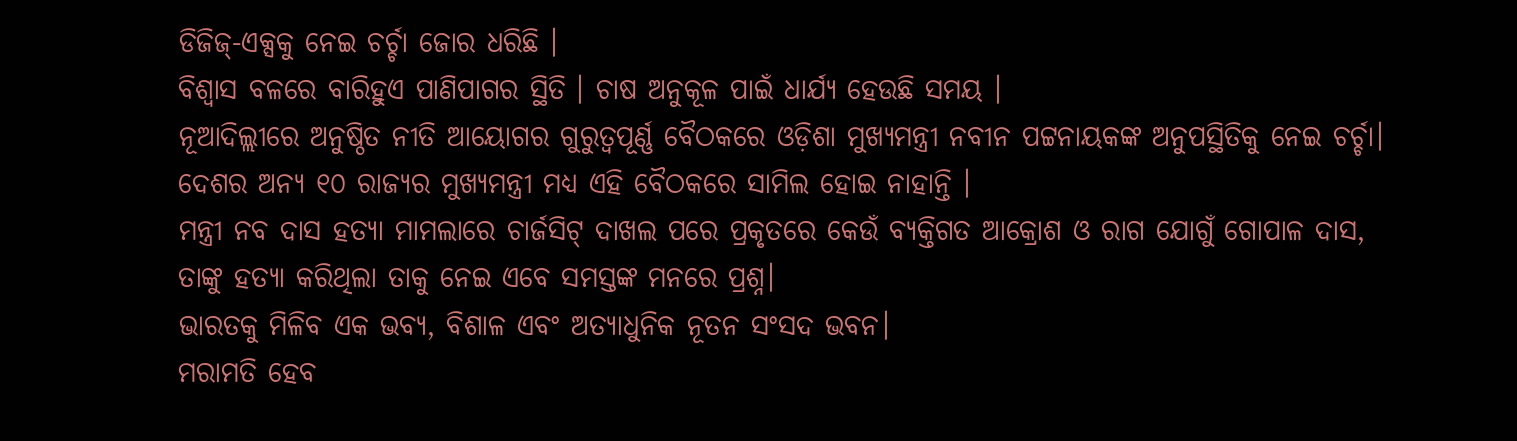ଡିଜିଜ୍-ଏକ୍ସକୁ ନେଇ ଚର୍ଚ୍ଚା ଜୋର ଧରିଛି ।
ବିଶ୍ୱାସ ବଳରେ ବାରିହୁଏ ପାଣିପାଗର ସ୍ଥିତି । ଚାଷ ଅନୁକୂଳ ପାଇଁ ଧାର୍ଯ୍ୟ ହେଉଛି ସମୟ ।
ନୂଆଦିଲ୍ଲୀରେ ଅନୁଷ୍ଠିତ ନୀତି ଆୟୋଗର ଗୁରୁତ୍ବପୂର୍ଣ୍ଣ ବୈଠକରେ ଓଡ଼ିଶା ମୁଖ୍ୟମନ୍ତ୍ରୀ ନବୀନ ପଟ୍ଟନାୟକଙ୍କ ଅନୁପସ୍ଥିତିକୁ ନେଇ ଚର୍ଚ୍ଚା। ଦେଶର ଅନ୍ୟ ୧୦ ରାଜ୍ୟର ମୁଖ୍ୟମନ୍ତ୍ରୀ ମଧ୍ୟ ଏହି ବୈଠକରେ ସାମିଲ ହୋଇ ନାହାନ୍ତି ।
ମନ୍ତ୍ରୀ ନବ ଦାସ ହତ୍ୟା ମାମଲାରେ ଚାର୍ଜସିଟ୍ ଦାଖଲ ପରେ ପ୍ରକୃତରେ କେଉଁ ବ୍ୟକ୍ତିଗତ ଆକ୍ରୋଶ ଓ ରାଗ ଯୋଗୁଁ ଗୋପାଳ ଦାସ, ତାଙ୍କୁ ହତ୍ୟା କରିଥିଲା ତାକୁ ନେଇ ଏବେ ସମସ୍ତଙ୍କ ମନରେ ପ୍ରଶ୍ନ।
ଭାରତକୁ ମିଳିବ ଏକ ଭବ୍ୟ, ବିଶାଳ ଏବଂ ଅତ୍ୟାଧୁନିକ ନୂତନ ସଂସଦ ଭବନ।
ମରାମତି ହେବ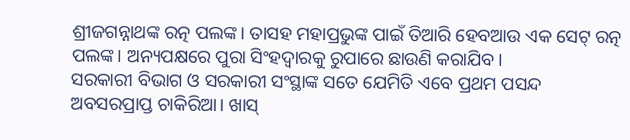ଶ୍ରୀଜଗନ୍ନାଥଙ୍କ ରତ୍ନ ପଲଙ୍କ। ତାସହ ମହାପ୍ରଭୁଙ୍କ ପାଇଁ ତିଆରି ହେବଆଉ ଏକ ସେଟ୍ ରତ୍ନ ପଲଙ୍କ। ଅନ୍ୟପକ୍ଷରେ ପୁରା ସିଂହଦ୍ବାରକୁ ରୁପାରେ ଛାଉଣି କରାଯିବ।
ସରକାରୀ ବିଭାଗ ଓ ସରକାରୀ ସଂସ୍ଥାଙ୍କ ସତେ ଯେମିତି ଏବେ ପ୍ରଥମ ପସନ୍ଦ ଅବସରପ୍ରାପ୍ତ ଚାକିରିଆ। ଖାସ୍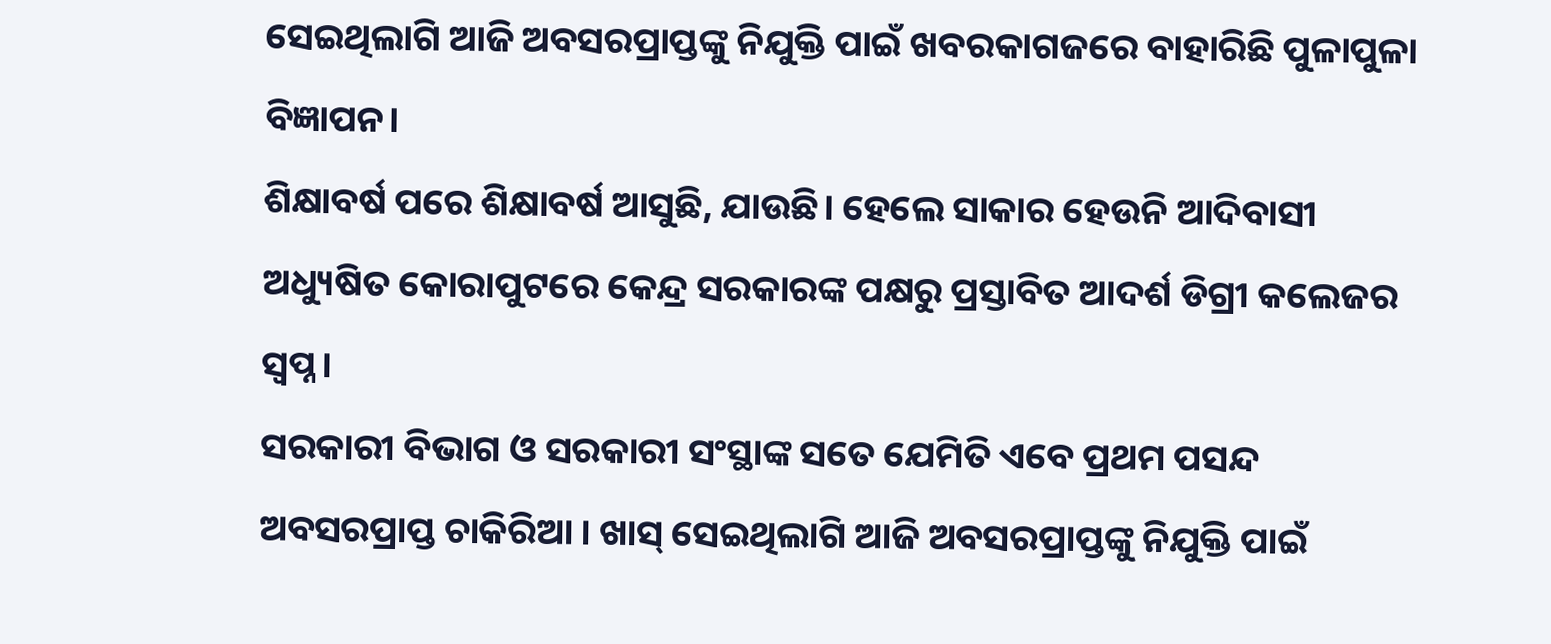ସେଇଥିଲାଗି ଆଜି ଅବସରପ୍ରାପ୍ତଙ୍କୁ ନିଯୁକ୍ତି ପାଇଁ ଖବରକାଗଜରେ ବାହାରିଛି ପୁଳାପୁଳା ବିଜ୍ଞାପନ।
ଶିକ୍ଷାବର୍ଷ ପରେ ଶିକ୍ଷାବର୍ଷ ଆସୁଛି, ଯାଉଛି। ହେଲେ ସାକାର ହେଉନି ଆଦିବାସୀ ଅଧ୍ୟୁଷିତ କୋରାପୁଟରେ କେନ୍ଦ୍ର ସରକାରଙ୍କ ପକ୍ଷରୁ ପ୍ରସ୍ତାବିତ ଆଦର୍ଶ ଡିଗ୍ରୀ କଲେଜର ସ୍ବପ୍ନ।
ସରକାରୀ ବିଭାଗ ଓ ସରକାରୀ ସଂସ୍ଥାଙ୍କ ସତେ ଯେମିତି ଏବେ ପ୍ରଥମ ପସନ୍ଦ ଅବସରପ୍ରାପ୍ତ ଚାକିରିଆ । ଖାସ୍ ସେଇଥିଲାଗି ଆଜି ଅବସରପ୍ରାପ୍ତଙ୍କୁ ନିଯୁକ୍ତି ପାଇଁ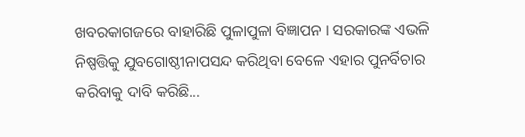ଖବରକାଗଜରେ ବାହାରିଛି ପୁଳାପୁଳା ବିଜ୍ଞାପନ । ସରକାରଙ୍କ ଏଭଳି ନିଷ୍ପତ୍ତିକୁ ଯୁବଗୋଷ୍ଠୀନାପସନ୍ଦ କରିଥିବା ବେଳେ ଏହାର ପୁନର୍ବିଚାର କରିବାକୁ ଦାବି କରିଛି...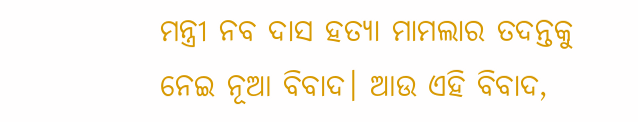ମନ୍ତ୍ରୀ ନବ ଦାସ ହତ୍ୟା ମାମଲାର ତଦନ୍ତକୁ ନେଇ ନୂଆ ବିବାଦ। ଆଉ ଏହି ବିବାଦ,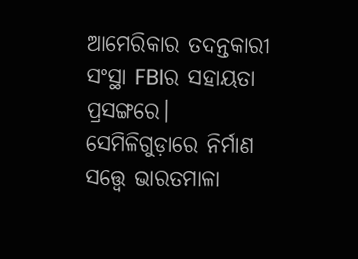ଆମେରିକାର ତଦନ୍ତକାରୀ ସଂସ୍ଥା FBIର ସହାୟତା ପ୍ରସଙ୍ଗରେ।
ସେମିଳିଗୁଡ଼ାରେ ନିର୍ମାଣ ସତ୍ତ୍ୱେ ଭାରତମାଳା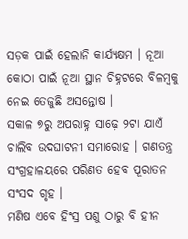ସଡ଼କ ପାଇଁ ହେଲାନି କାର୍ଯ୍ୟକ୍ଷମ । ନୂଆ କୋଠା ପାଇଁ ନୂଆ ସ୍ଥାନ ଚିହ୍ନଟରେ ବିଳମ୍ବକୁ ନେଇ ତେଜୁଛି ଅସନ୍ତୋଷ ।
ସକାଳ ୭ରୁ ଅପରାହ୍ନ ସାଢ଼େ ୨ଟା ଯାଏଁ ଚାଲିବ ଉଦଘାଟନୀ ସମାରୋହ । ଗଣତନ୍ତ୍ର ସଂଗ୍ରହାଳୟରେ ପରିଣତ ହେବ ପୂରାତନ ସଂସଦ ଗୃହ ।
ମଣିଷ ଏବେ ହିଂସ୍ର ପଶୁ ଠାରୁ ବି ହୀନ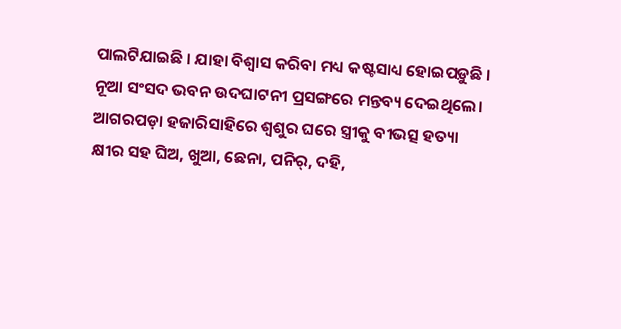ପାଲଟିଯାଇଛି । ଯାହା ବିଶ୍ୱାସ କରିବା ମଧ୍ୟ କଷ୍ଟସାଧ୍ୟ ହୋଇପଡ଼ୁଛି ।
ନୂଆ ସଂସଦ ଭବନ ଉଦଘାଟନୀ ପ୍ରସଙ୍ଗରେ ମନ୍ତବ୍ୟ ଦେଇଥିଲେ।
ଆଗରପଡ଼ା ହଜାରିସାହିରେ ଶ୍ୱଶୁର ଘରେ ସ୍ତ୍ରୀକୁ ବୀଭତ୍ସ ହତ୍ୟା
କ୍ଷୀର ସହ ଘିଅ, ଖୁଆ, ଛେନା, ପନିର୍, ଦହି,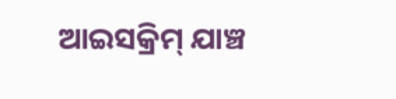ଆଇସକ୍ରିମ୍ ଯାଞ୍ଚ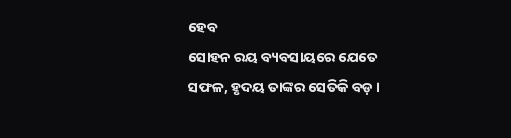ହେବ
ସୋହନ ରୟ ବ୍ୟବସାୟରେ ଯେତେ ସଫଳ, ହୃଦୟ ତାଙ୍କର ସେତିକି ବଡ଼ ।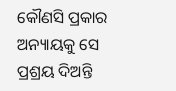କୌଣସି ପ୍ରକାର ଅନ୍ୟାୟକୁ ସେ ପ୍ରଶ୍ରୟ ଦିଅନ୍ତି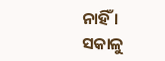ନାହିଁ ।
ସକାଳୁ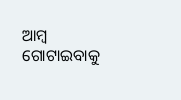ଆମ୍ବ ଗୋଟାଇବାକୁ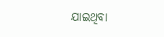ଯାଇଥିବା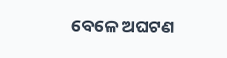ବେଳେ ଅଘଟଣ